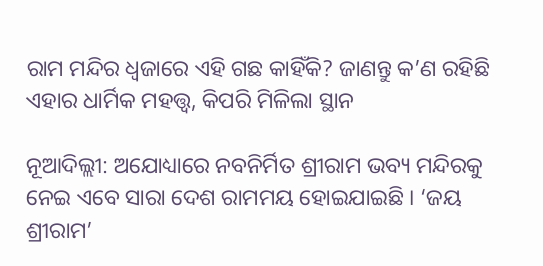ରାମ ମନ୍ଦିର ଧ୍ୱଜାରେ ଏହି ଗଛ କାହିଁକି? ଜାଣନ୍ତୁ କ’ଣ ରହିଛି ଏହାର ଧାର୍ମିକ ମହତ୍ତ୍ୱ, କିପରି ମିଳିଲା ସ୍ଥାନ

ନୂଆଦିଲ୍ଲୀ: ଅଯୋଧ୍ୟାରେ ନବନିର୍ମିତ ଶ୍ରୀରାମ ଭବ୍ୟ ମନ୍ଦିରକୁ ନେଇ ଏବେ ସାରା ଦେଶ ରାମମୟ ହୋଇଯାଇଛି । ‘ଜୟ ଶ୍ରୀରାମ’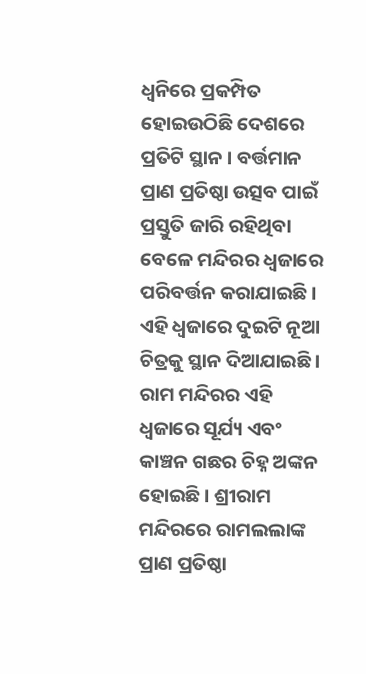ଧ୍ୱନିରେ ପ୍ରକମ୍ପିତ ହୋଇଉଠିଛି ଦେଶରେ ପ୍ରତିଟି ସ୍ଥାନ । ବର୍ତ୍ତମାନ ପ୍ରାଣ ପ୍ରତିଷ୍ଠା ଉତ୍ସବ ପାଇଁ ପ୍ରସ୍ତୁତି ଜାରି ରହିଥିବା ବେଳେ ମନ୍ଦିରର ଧ୍ୱଜାରେ ପରିବର୍ତ୍ତନ କରାଯାଇଛି । ଏହି ଧ୍ୱଜାରେ ଦୁଇଟି ନୂଆ ଚିତ୍ରକୁ ସ୍ଥାନ ଦିଆଯାଇଛି । ରାମ ମନ୍ଦିରର ଏହି ଧ୍ୱଜାରେ ସୂର୍ଯ୍ୟ ଏବଂ କାଞ୍ଚନ ଗଛର ଚିହ୍ନ ଅଙ୍କନ ହୋଇଛି । ଶ୍ରୀରାମ ମନ୍ଦିରରେ ରାମଲଲାଙ୍କ ପ୍ରାଣ ପ୍ରତିଷ୍ଠା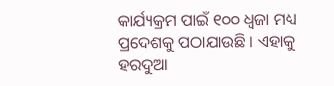କାର୍ଯ୍ୟକ୍ରମ ପାଇଁ ୧୦୦ ଧ୍ୱଜା ମଧ୍ୟ ପ୍ରଦେଶକୁ ପଠାଯାଉଛି । ଏହାକୁ ହରଦୁଆ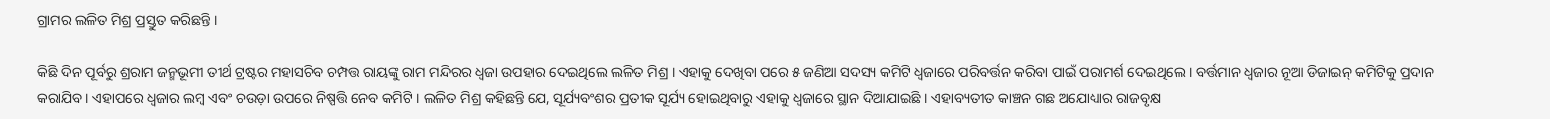ଗ୍ରାମର ଲଳିତ ମିଶ୍ର ପ୍ରସ୍ତୁତ କରିଛନ୍ତି ।

କିଛି ଦିନ ପୂର୍ବରୁ ଶ୍ରରାମ ଜନ୍ମଭୂମୀ ତୀର୍ଥ ଟ୍ରଷ୍ଟର ମହାସଚିବ ଚମ୍ପତ୍ତ ରାୟଙ୍କୁ ରାମ ମନ୍ଦିରର ଧ୍ୱଜା ଉପହାର ଦେଇଥିଲେ ଲଳିତ ମିଶ୍ର । ଏହାକୁ ଦେଖିବା ପରେ ୫ ଜଣିଆ ସଦସ୍ୟ କମିଟି ଧ୍ୱଜାରେ ପରିବର୍ତ୍ତନ କରିବା ପାଇଁ ପରାମର୍ଶ ଦେଇଥିଲେ । ବର୍ତ୍ତମାନ ଧ୍ୱଜାର ନୂଆ ଡିଜାଇନ୍ କମିଟିକୁ ପ୍ରଦାନ କରାଯିବ । ଏହାପରେ ଧ୍ୱଜାର ଲମ୍ବ ଏବଂ ଚଉଡ଼ା ଉପରେ ନିଷ୍ପତ୍ତି ନେବ କମିଟି । ଲଳିତ ମିଶ୍ର କହିଛନ୍ତି ଯେ, ସୂର୍ଯ୍ୟବଂଶର ପ୍ରତୀକ ସୂର୍ଯ୍ୟ ହୋଇଥିବାରୁ ଏହାକୁ ଧ୍ୱଜାରେ ସ୍ଥାନ ଦିଆଯାଇଛି । ଏହାବ୍ୟତୀତ କାଞ୍ଚନ ଗଛ ଅଯୋଧ୍ୟାର ରାଜବୃକ୍ଷ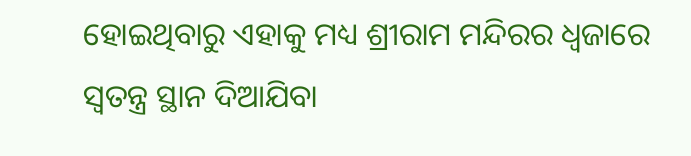ହୋଇଥିବାରୁ ଏହାକୁ ମଧ୍ୟ ଶ୍ରୀରାମ ମନ୍ଦିରର ଧ୍ୱଜାରେ ସ୍ୱତନ୍ତ୍ର ସ୍ଥାନ ଦିଆଯିବା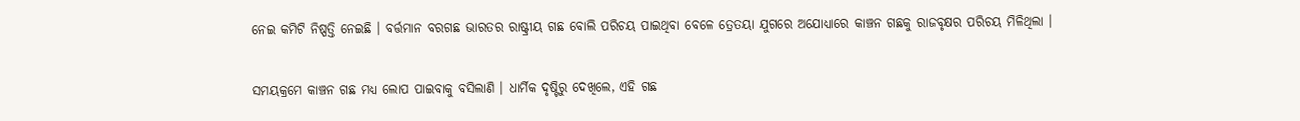ନେଇ କମିଟି ନିଷ୍ପତ୍ତି ନେଇଛି । ବର୍ତ୍ତମାନ ବରଗଛ ଭାରତର ରାଷ୍ଟ୍ରୀୟ ଗଛ ବୋଲି ପରିଚୟ ପାଇଥିବା ବେଳେ ତ୍ରେତୟା ଯୁଗରେ ଅଯୋଧ୍ୟାରେ କାଞ୍ଚନ ଗଛକୁ ରାଜବୃକ୍ଷର ପରିଚୟ ମିଳିଥିଲା ।

ସମୟକ୍ରମେ କାଞ୍ଚନ ଗଛ ମଧ୍ୟ ଲୋପ ପାଇବାକୁ ବସିଲାଣି । ଧାର୍ମିକ ଦୃଷ୍ଟିରୁ ଦେଖିଲେ, ଏହି ଗଛ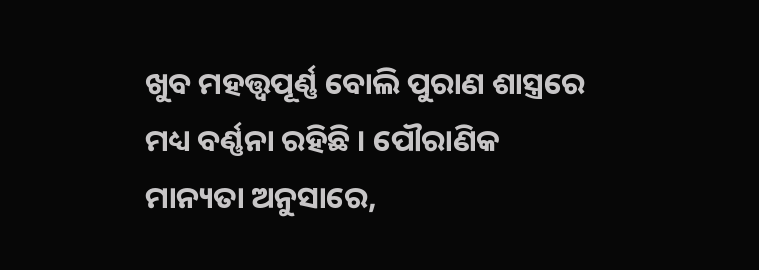ଖୁବ ମହତ୍ତ୍ୱପୂର୍ଣ୍ଣ ବୋଲି ପୁରାଣ ଶାସ୍ତ୍ରରେ ମଧ୍ୟ ବର୍ଣ୍ଣନା ରହିଛି । ପୌରାଣିକ ମାନ୍ୟତା ଅନୁସାରେ,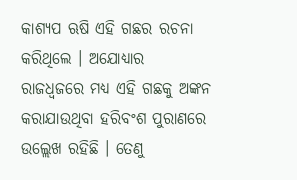କାଶ୍ୟପ ଋଷି ଏହି ଗଛର ରଚନା କରିଥିଲେ । ଅଯୋଧ୍ୟାର ରାଜଧ୍ୱଜରେ ମଧ୍ୟ ଏହି ଗଛକୁ ଅଙ୍କନ କରାଯାଉଥିବା ହରିବଂଶ ପୁରାଣରେ ଉଲ୍ଲେଖ ରହିଛି । ତେଣୁ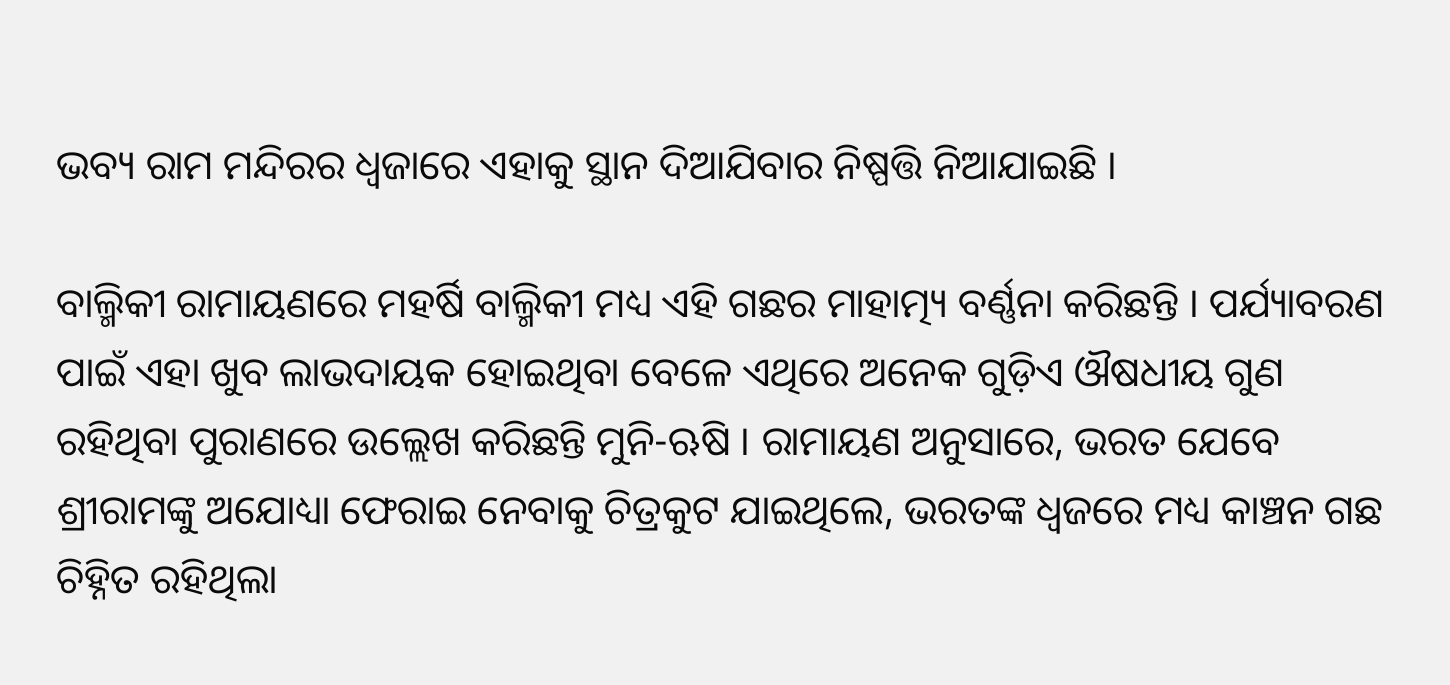ଭବ୍ୟ ରାମ ମନ୍ଦିରର ଧ୍ୱଜାରେ ଏହାକୁ ସ୍ଥାନ ଦିଆଯିବାର ନିଷ୍ପତ୍ତି ନିଆଯାଇଛି ।

ବାଲ୍ମିକୀ ରାମାୟଣରେ ମହର୍ଷି ବାଲ୍ମିକୀ ମଧ୍ୟ ଏହି ଗଛର ମାହାତ୍ମ୍ୟ ବର୍ଣ୍ଣନା କରିଛନ୍ତି । ପର୍ଯ୍ୟାବରଣ ପାଇଁ ଏହା ଖୁବ ଲାଭଦାୟକ ହୋଇଥିବା ବେଳେ ଏଥିରେ ଅନେକ ଗୁଡ଼ିଏ ଔଷଧୀୟ ଗୁଣ ରହିଥିବା ପୁରାଣରେ ଉଲ୍ଲେଖ କରିଛନ୍ତି ମୁନି-ଋଷି । ରାମାୟଣ ଅନୁସାରେ, ଭରତ ଯେବେ ଶ୍ରୀରାମଙ୍କୁ ଅଯୋଧ୍ୟା ଫେରାଇ ନେବାକୁ ଚିତ୍ରକୁଟ ଯାଇଥିଲେ, ଭରତଙ୍କ ଧ୍ୱଜରେ ମଧ୍ୟ କାଞ୍ଚନ ଗଛ ଚିହ୍ନିତ ରହିଥିଲା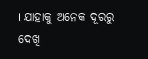। ଯାହାକୁ ଅନେକ ଦୂରରୁ ଦେଖି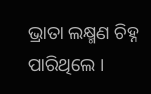ଭ୍ରାତା ଲକ୍ଷ୍ମଣ ଚିହ୍ନ ପାରିଥିଲେ ।